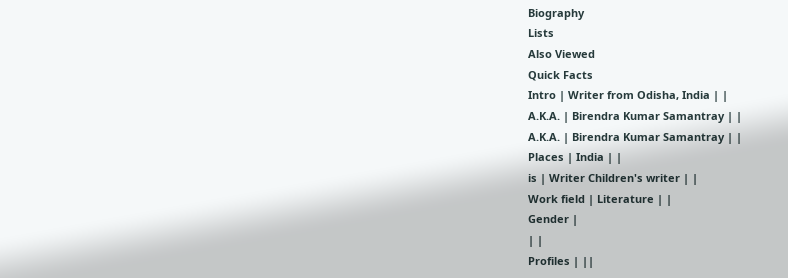Biography
Lists
Also Viewed
Quick Facts
Intro | Writer from Odisha, India | |
A.K.A. | Birendra Kumar Samantray | |
A.K.A. | Birendra Kumar Samantray | |
Places | India | |
is | Writer Children's writer | |
Work field | Literature | |
Gender |
| |
Profiles | ||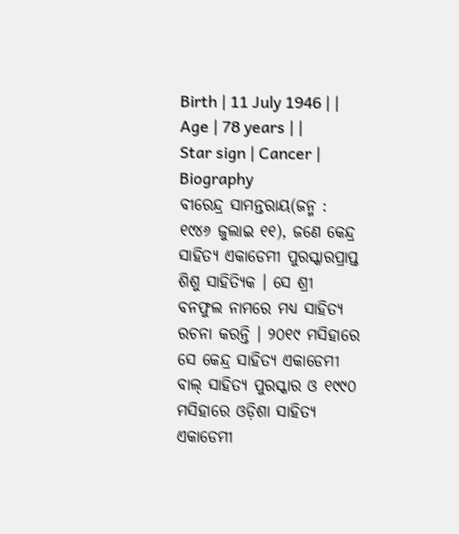Birth | 11 July 1946 | |
Age | 78 years | |
Star sign | Cancer |
Biography
ବୀରେନ୍ଦ୍ର ସାମନ୍ତରାୟ(ଜନ୍ମ : ୧୯୪୬ ଜୁଲାଇ ୧୧), ଜଣେ କେନ୍ଦ୍ର ସାହିତ୍ୟ ଏକାଡେମୀ ପୁରସ୍କାରପ୍ରାପ୍ତ ଶିଶୁ ସାହିତ୍ୟିକ । ସେ ଶ୍ରୀ ବନଫୁଲ ନାମରେ ମଧ୍ୟ ସାହିତ୍ୟ ରଚନା କରନ୍ତି । ୨୦୧୯ ମସିହାରେ ସେ କେନ୍ଦ୍ର ସାହିତ୍ୟ ଏକାଡେମୀ ବାଲ୍ ସାହିତ୍ୟ ପୁରସ୍କାର ଓ ୧୯୯୦ ମସିହାରେ ଓଡ଼ିଶା ସାହିତ୍ୟ ଏକାଡେମୀ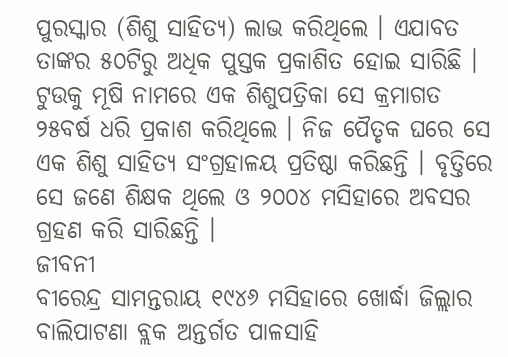ପୁରସ୍କାର (ଶିଶୁ ସାହିତ୍ୟ) ଲାଭ କରିଥିଲେ । ଏଯାବତ ତାଙ୍କର ୫୦ଟିରୁ ଅଧିକ ପୁସ୍ତକ ପ୍ରକାଶିତ ହୋଇ ସାରିଛି । ଟୁଉକୁ ମୂଷି ନାମରେ ଏକ ଶିଶୁପତ୍ରିକା ସେ କ୍ରମାଗତ ୨୫ବର୍ଷ ଧରି ପ୍ରକାଶ କରିଥିଲେ । ନିଜ ପୈତୃକ ଘରେ ସେ ଏକ ଶିଶୁ ସାହିତ୍ୟ ସଂଗ୍ରହାଳୟ ପ୍ରତିଷ୍ଠା କରିଛନ୍ତି । ବୃତ୍ତିରେ ସେ ଜଣେ ଶିକ୍ଷକ ଥିଲେ ଓ ୨୦୦୪ ମସିହାରେ ଅବସର ଗ୍ରହଣ କରି ସାରିଛନ୍ତି ।
ଜୀବନୀ
ବୀରେନ୍ଦ୍ର ସାମନ୍ତରାୟ ୧୯୪୬ ମସିହାରେ ଖୋର୍ଦ୍ଧା ଜିଲ୍ଲାର ବାଲିପାଟଣା ବ୍ଲକ ଅନ୍ତର୍ଗତ ପାଳସାହି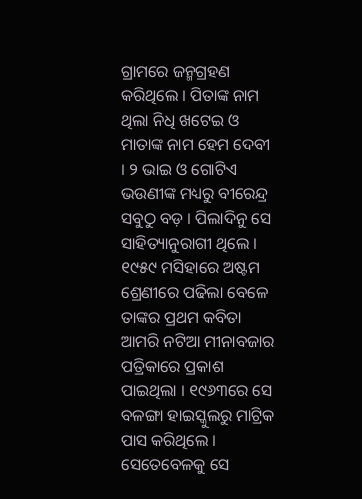ଗ୍ରାମରେ ଜନ୍ମଗ୍ରହଣ କରିଥିଲେ । ପିତାଙ୍କ ନାମ ଥିଲା ନିଧି ଖଟେଇ ଓ ମାତାଙ୍କ ନାମ ହେମ ଦେବୀ । ୨ ଭାଇ ଓ ଗୋଟିଏ ଭଉଣୀଙ୍କ ମଧ୍ୟରୁ ବୀରେନ୍ଦ୍ର ସବୁଠୁ ବଡ଼ । ପିଲାଦିନୁ ସେ ସାହିତ୍ୟାନୁରାଗୀ ଥିଲେ । ୧୯୫୯ ମସିହାରେ ଅଷ୍ଟମ ଶ୍ରେଣୀରେ ପଢିଲା ବେଳେ ତାଙ୍କର ପ୍ରଥମ କବିତା ଆମରି ନଟିଆ ମୀନାବଜାର ପତ୍ରିକାରେ ପ୍ରକାଶ ପାଇଥିଲା । ୧୯୬୩ରେ ସେ ବଳଙ୍ଗା ହାଇସ୍କୁଲରୁ ମାଟ୍ରିକ ପାସ କରିଥିଲେ । ସେତେବେଳକୁ ସେ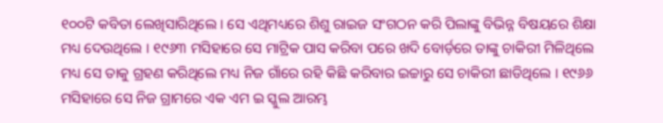୧୦୦ଟି କବିତା ଲେଖିସାରିଥିଲେ । ସେ ଏଥିମଧ୍ୟରେ ଶିଶୁ ରାଇଜ ସଂଗଠନ କରି ପିଲାଙ୍କୁ ବିଭିନ୍ନ ବିଷୟରେ ଶିକ୍ଷା ମଧ୍ୟ ଦେଉଥିଲେ । ୧୯୬୩ ମସିହାରେ ସେ ମାଟ୍ରିକ ପାସ କରିବା ପରେ ଖଦି ବୋର୍ଡ଼ରେ ତାଙ୍କୁ ଚାକିରୀ ମିଳିଥିଲେ ମଧ୍ୟ ସେ ତାକୁ ଗ୍ରହଣ କରିଥିଲେ ମଧ୍ୟ ନିଜ ଗାଁରେ ରହି କିଛି କରିବାର ଇଚ୍ଚାରୁ ସେ ଚାକିରୀ ଛାଡିଥିଲେ । ୧୯୬୬ ମସିହାରେ ସେ ନିଜ ଗ୍ରାମରେ ଏକ ଏମ ଇ ସ୍କୁଲ ଆରମ୍ଭ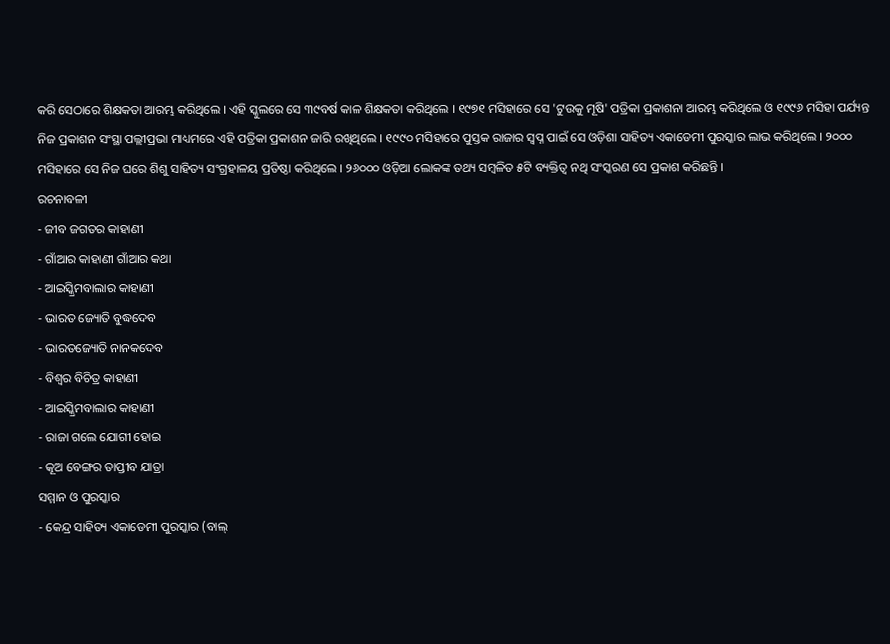କରି ସେଠାରେ ଶିକ୍ଷକତା ଆରମ୍ଭ କରିଥିଲେ । ଏହି ସ୍କୁଲରେ ସେ ୩୯ବର୍ଷ କାଳ ଶିକ୍ଷକତା କରିଥିଲେ । ୧୯୭୧ ମସିହାରେ ସେ 'ଟୁଉକୁ ମୂଷି' ପତ୍ରିକା ପ୍ରକାଶନା ଆରମ୍ଭ କରିଥିଲେ ଓ ୧୯୯୬ ମସିହା ପର୍ଯ୍ୟନ୍ତ ନିଜ ପ୍ରକାଶନ ସଂସ୍ଥା ପଲ୍ଲୀପ୍ରଭା ମାଧ୍ୟମରେ ଏହି ପତ୍ରିକା ପ୍ରକାଶନ ଜାରି ରଖିଥିଲେ । ୧୯୯୦ ମସିହାରେ ପୁସ୍ତକ ରାଜାର ସ୍ୱପ୍ନ ପାଇଁ ସେ ଓଡ଼ିଶା ସାହିତ୍ୟ ଏକାଡେମୀ ପୁରସ୍କାର ଲାଭ କରିଥିଲେ । ୨୦୦୦ ମସିହାରେ ସେ ନିଜ ଘରେ ଶିଶୁ ସାହିତ୍ୟ ସଂଗ୍ରହାଳୟ ପ୍ରତିଷ୍ଠା କରିଥିଲେ । ୨୬୦୦୦ ଓଡ଼ିଆ ଲୋକଙ୍କ ତଥ୍ୟ ସମ୍ବଳିତ ୫ଟି ବ୍ୟକ୍ତିତ୍ୱ ନଥି ସଂସ୍କରଣ ସେ ପ୍ରକାଶ କରିଛନ୍ତି ।
ରଚନାବଳୀ
- ଜୀବ ଜଗତର କାହାଣୀ
- ଗାଁଆର କାହାଣୀ ଗାଁଆର କଥା
- ଆଇସ୍କ୍ରିମବାଲାର କାହାଣୀ
- ଭାରତ ଜ୍ୟୋତି ବୁଦ୍ଧଦେବ
- ଭାରତଜ୍ୟୋତି ନାନକଦେବ
- ବିଶ୍ୱର ବିଚିତ୍ର କାହାଣୀ
- ଆଇସ୍କ୍ରିମବାଲାର କାହାଣୀ
- ରାଜା ଗଲେ ଯୋଗୀ ହୋଇ
- କୂଅ ବେଙ୍ଗର ତାପ୍ତୀବ ଯାତ୍ରା
ସମ୍ମାନ ଓ ପୁରସ୍କାର
- କେନ୍ଦ୍ର ସାହିତ୍ୟ ଏକାଡେମୀ ପୁରସ୍କାର (ବାଲ୍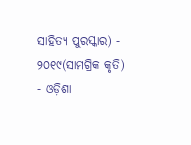ସାହିତ୍ୟ ପୁରସ୍କାର) - ୨୦୧୯(ସାମଗ୍ରିକ କୃତି)
- ଓଡ଼ିଶା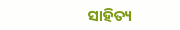ସାହିତ୍ୟ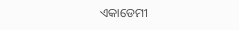ଏକାଡେମୀ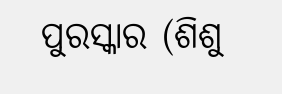ପୁରସ୍କାର (ଶିଶୁ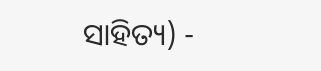ସାହିତ୍ୟ) -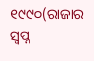୧୯୯୦(ରାଜାର ସ୍ୱପ୍ନ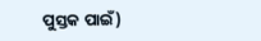ପୁସ୍ତକ ପାଇଁ)